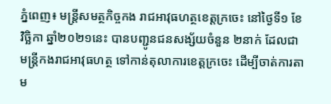ភ្នំពេញ៖ មន្ត្រីសមត្ថកិច្ចកង រាជអាវុធហត្ថខេត្តក្រចេះ នៅថ្ងៃទី១ ខែវិច្ឆិកា ឆ្នាំ២០២១នេះ បានបញ្ជូនជនសង្ស័យចំនួន ២នាក់ ដែលជាមន្ត្រីកងរាជអាវុធហត្ថ ទៅកាន់តុលាការខេត្តក្រចេះ ដើម្បីចាត់ការតាម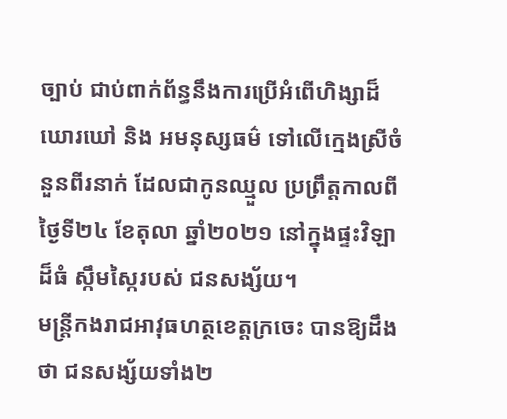ច្បាប់ ជាប់ពាក់ព័ន្ធនឹងការប្រើអំពើហិង្សាដ៏ឃោរឃៅ និង អមនុស្សធម៌ ទៅលើក្មេងស្រីចំនួនពីរនាក់ ដែលជាកូនឈ្មួល ប្រព្រឹត្តកាលពីថ្ងៃទី២៤ ខែតុលា ឆ្នាំ២០២១ នៅក្នុងផ្ទះវិឡាដ៏ធំ ស្កឹមស្កៃរបស់ ជនសង្ស័យ។
មន្ត្រីកងរាជអាវុធហត្ថខេត្តក្រចេះ បានឱ្យដឹងថា ជនសង្ស័យទាំង២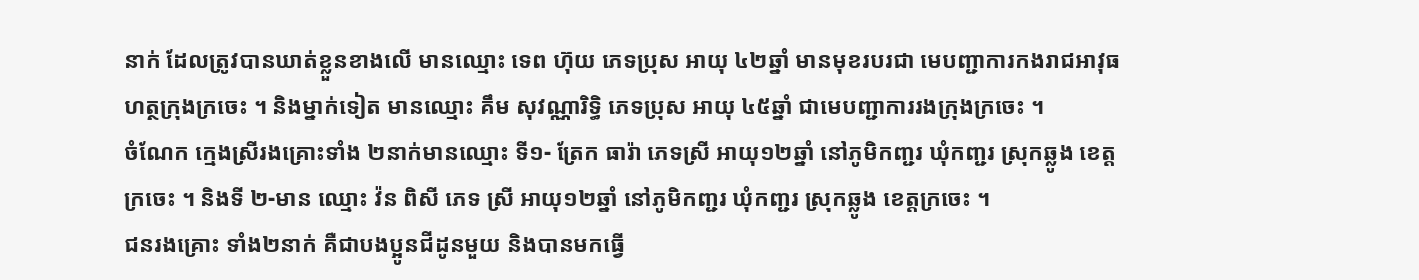នាក់ ដែលត្រូវបានឃាត់ខ្លួនខាងលើ មានឈ្មោះ ទេព ហ៊ុយ ភេទប្រុស អាយុ ៤២ឆ្នាំ មានមុខរបរជា មេបញ្ជាការកងរាជអាវុធហត្ថក្រុងក្រចេះ ។ និងម្នាក់ទៀត មានឈ្មោះ គឹម សុវណ្ណារិទ្ធិ ភេទប្រុស អាយុ ៤៥ឆ្នាំ ជាមេបញ្ជាការរងក្រុងក្រចេះ ។
ចំណែក ក្មេងស្រីរងគ្រោះទាំង ២នាក់មានឈ្មោះ ទី១- ត្រែក ធារ៉ា ភេទស្រី អាយុ១២ឆ្នាំ នៅភូមិកញ្ជរ ឃុំកញ្ជរ ស្រុកឆ្លូង ខេត្តក្រចេះ ។ និងទី ២-មាន ឈ្មោះ វ៉ន ពិសី ភេទ ស្រី អាយុ១២ឆ្នាំ នៅភូមិកញ្ជរ ឃុំកញ្ជរ ស្រុកឆ្លូង ខេត្តក្រចេះ ។
ជនរងគ្រោះ ទាំង២នាក់ គឺជាបងប្អូនជីដូនមួយ និងបានមកធ្វើ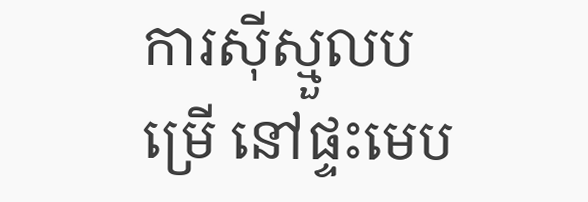ការស៊ីស្មួលបម្រើ នៅផ្ទះមេប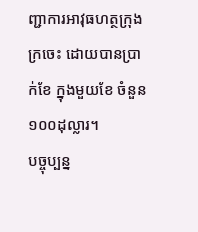ញ្ជាការអាវុធហត្ថក្រុងក្រចេះ ដោយបានប្រាក់ខែ ក្នុងមួយខែ ចំនួន ១០០ដុល្លារ។
បច្ចុប្បន្ន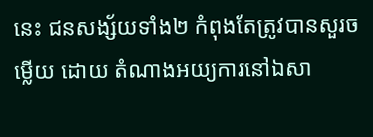នេះ ជនសង្ស័យទាំង២ កំពុងតែត្រូវបានសួរចម្លើយ ដោយ តំណាងអយ្យការនៅឯសា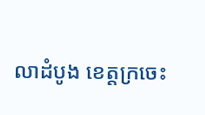លាដំបូង ខេត្តក្រចេះ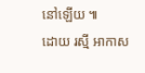នៅឡើយ ៕
ដោយ រស្មី អាកាស